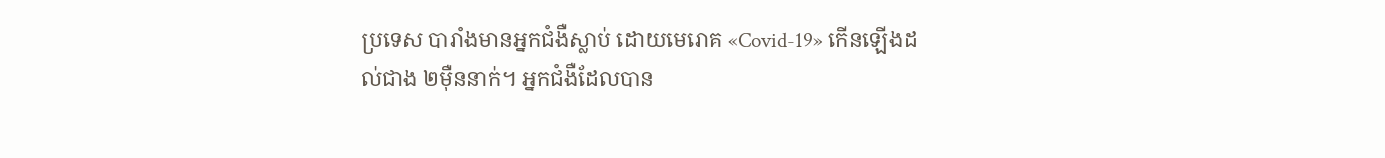ប្រទេស បារាំងមានអ្នកជំងឺស្លាប់ ដោយមេរោគ «Covid-19» កើនឡើងដល់ជាង ២ម៉ឺននាក់។ អ្នកជំងឺដែលបាន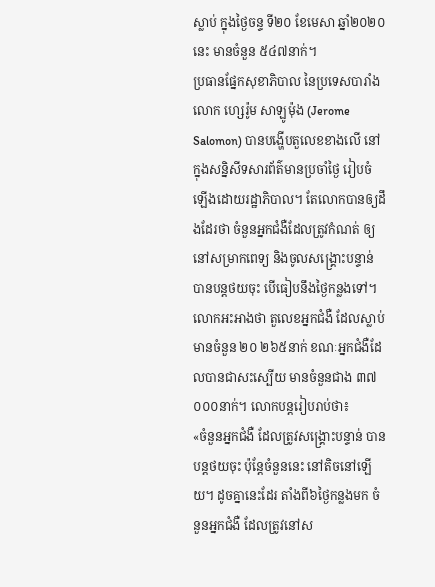ស្លាប់ ក្នុងថ្ងៃចន្ទ ទី២០ ខែមេសា ឆ្នាំ២០២០នេះ មានចំនួន ៥៤៧នាក់។
ប្រធានផ្នែកសុខាភិបាល នៃប្រទេសបារាំង លោក ហ្សេរ៉ូម សាឡូម៉ុង (Jerome Salomon) បានបង្ហើបតួលេខខាងលើ នៅក្នុងសន្និសីទសារព័ត៌មានប្រចាំថ្ងៃ រៀបចំឡើងដោយរដ្ឋាភិបាល។ តែលោកបានឲ្យដឹងដែរថា ចំនួនអ្នកជំងឺដែលត្រូវកំណត់ ឲ្យនៅសម្រាកពេទ្យ និងចូលសង្គ្រោះបន្ទាន់ បានបន្តថយចុះ បើធៀបនឹងថ្ងៃកន្លងទៅ។
លោកអះអាងថា តួលេខអ្នកជំងឺ ដែលស្លាប់ មានចំនួន ២០ ២៦៥នាក់ ខណៈអ្នកជំងឺដែលបានជាសះស្បើយ មានចំនួនជាង ៣៧ ០០០នាក់។ លោកបន្តរៀបរាប់ថា៖
«ចំនួនអ្នកជំងឺ ដែលត្រូវសង្គ្រោះបន្ទាន់ បានបន្តថយចុះ ប៉ុន្តែចំនួននេះ នៅតិចនៅឡើយ។ ដូចគ្នានេះដែរ តាំងពី៦ថ្ងៃកន្លងមក ចំនួនអ្នកជំងឺ ដែលត្រូវនៅស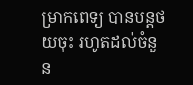ម្រាកពេទ្យ បានបន្តថយចុះ រហូតដល់ចំនួន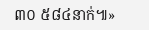៣០ ៥៨៤នាក់៕»